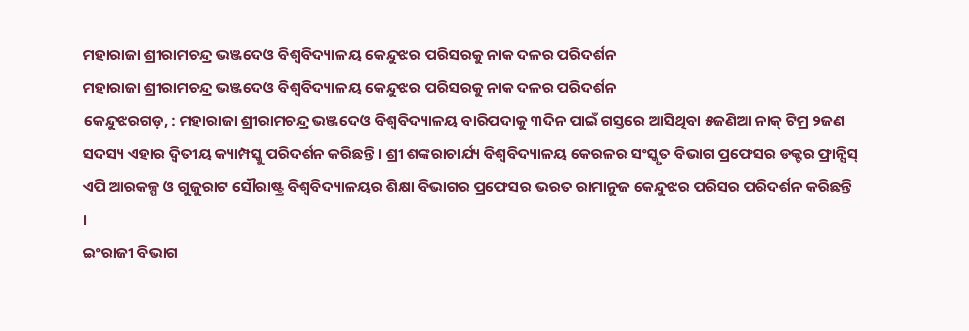ମହାରାଜା ଶ୍ରୀରାମଚନ୍ଦ୍ର ଭଞ୍ଜଦେଓ ବିଶ୍ୱବିଦ୍ୟାଳୟ କେନ୍ଦୁଝର ପରିସରକୁ ନାକ ଦଳର ପରିଦର୍ଶନ
ମହାରାଜା ଶ୍ରୀରାମଚନ୍ଦ୍ର ଭଞ୍ଜଦେଓ ବିଶ୍ୱବିଦ୍ୟାଳୟ କେନ୍ଦୁଝର ପରିସରକୁ ନାକ ଦଳର ପରିଦର୍ଶନ
କେନ୍ଦୁଝରଗଡ଼, : ମହାରାଜା ଶ୍ରୀରାମଚନ୍ଦ୍ର ଭଞ୍ଜଦେଓ ବିଶ୍ୱବିଦ୍ୟାଳୟ ବାରିପଦାକୁ ୩ଦିନ ପାଇଁ ଗସ୍ତରେ ଆସିଥିବା ୫ଜଣିଆ ନାକ୍ ଟିମ୍ର ୨ଜଣ ସଦସ୍ୟ ଏହାର ଦ୍ୱିତୀୟ କ୍ୟାମ୍ପସ୍କୁ ପରିଦର୍ଶନ କରିଛନ୍ତି । ଶ୍ରୀ ଶଙ୍କରାଚାର୍ଯ୍ୟ ବିଶ୍ୱବିଦ୍ୟାଳୟ କେରଳର ସଂସ୍କୃତ ବିଭାଗ ପ୍ରଫେସର ଡକ୍ଟର ଫ୍ରାନ୍ସିସ୍ ଏପି ଆରକଳ୍ପ ଓ ଗୁଜୁରାଟ ସୌରାଷ୍ଟ୍ର ବିଶ୍ୱବିଦ୍ୟାଳୟର ଶିକ୍ଷା ବିଭାଗର ପ୍ରଫେସର ଭରତ ରାମାନୁଜ କେନ୍ଦୁଝର ପରିସର ପରିଦର୍ଶନ କରିଛନ୍ତି ।
ଇଂରାଜୀ ବିଭାଗ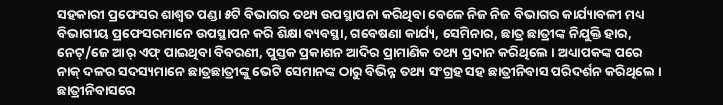ସହକାରୀ ପ୍ରଫେସର ଶାଶ୍ୱତ ପଣ୍ଡା ୫ଟି ବିଭାଗର ତଥ୍ୟ ଉପସ୍ଥାପନା କରିଥିବା ବେଳେ ନିଜ ନିଜ ବିଭାଗର କାର୍ଯ୍ୟାବଳୀ ମଧ୍ୟ ବିଭାଗୀୟ ପ୍ରଫେସରମାନେ ଉପସ୍ଥାପନ କରି ଶିକ୍ଷା ବ୍ୟବସ୍ଥା, ଗବେଷଣା କାର୍ଯ୍ୟ, ସେମିନାର, ଛାତ୍ର ଛାତ୍ରୀଙ୍କ ନିଯୁକ୍ତି ହାର, ନେଟ୍/ଜେ ଆର୍ ଏଫ୍ ପାଇଥିବା ବିବରଣୀ, ପୁସ୍ତକ ପ୍ରକାଶନ ଆଦିର ପ୍ରାମାଣିକ ତଥ୍ୟ ପ୍ରଦାନ କରିଥିଲେ । ଅଧ୍ୟାପକଙ୍କ ପରେ ନାକ୍ ଦଳର ସଦସ୍ୟମାନେ ଛାତ୍ରଛାତ୍ରୀଙ୍କୁ ଭେଟି ସେମାନଙ୍କ ଠାରୁ ବିଭିନ୍ନ ତଥ୍ୟ ସଂଗ୍ରହ ସହ ଛାତ୍ରୀନିବାସ ପରିଦର୍ଶନ କରିଥିଲେ । ଛାତ୍ରୀନିବାସରେ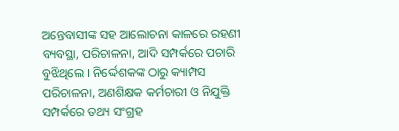ଅନ୍ତେବାସୀଙ୍କ ସହ ଆଲୋଚନା କାଳରେ ରହଣୀ ବ୍ୟବସ୍ଥା, ପରିଚାଳନା, ଆଦି ସମ୍ପର୍କରେ ପଚାରି ବୁଝିଥିଲେ । ନିର୍ଦ୍ଦେଶକଙ୍କ ଠାରୁ କ୍ୟାମ୍ପସ ପରିଚାଳନା, ଅଣଶିକ୍ଷକ କର୍ମଚାରୀ ଓ ନିଯୁକ୍ତି ସମ୍ପର୍କରେ ତଥ୍ୟ ସଂଗ୍ରହ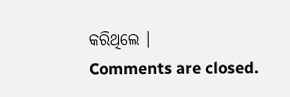କରିଥିଲେ ।
Comments are closed.